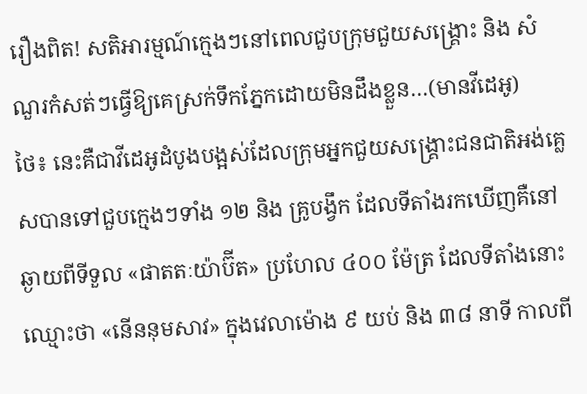រឿងពិត! សតិអារម្មណ៍ក្មេងៗនៅពេលជួបក្រុមជួយសង្គ្រោះ និង សំណួរកំសត់ៗធ្វើឱ្យគេស្រក់ទឹកភ្នែកដោយមិនដឹងខ្លួន…(មានវីដេអូ)
ថៃ៖ នេះគឺជាវីដេអូដំបូងបង្អស់ដែលក្រុមអ្នកជួយសង្គ្រោះជនជាតិអង់គ្លេសបានទៅជួបក្មេងៗទាំង ១២ និង គ្រូបង្វឹក ដែលទីតាំងរកឃើញគឺនៅឆ្ងាយពីទីទួល «ផាតតៈយ៉ាប៊ីត» ប្រហែល ៤០០ ម៉ែត្រ ដែលទីតាំងនោះឈ្មោះថា «នើននុមសាវ» ក្នុងវេលាម៉ោង ៩ យប់ និង ៣៨ នាទី កាលពី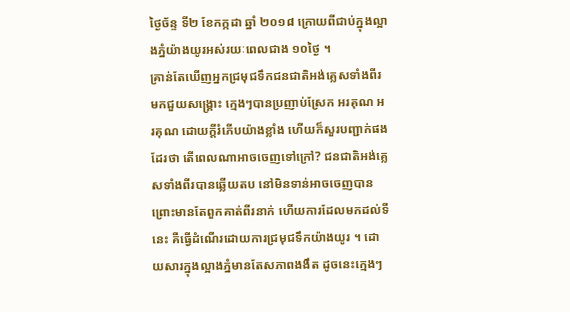ថ្ងៃច័ន្ទ ទី២ ខែកក្កដា ឆ្នាំ ២០១៨ ក្រោយពីជាប់ក្នុងល្អាងភ្នំយ៉ាងយូរអស់រយៈពេលជាង ១០ថ្ងៃ ។
គ្រាន់តែឃើញអ្នកជ្រមុជទឹកជនជាតិអង់គ្លេសទាំងពីរមកជួយសង្គ្រោះ ក្មេងៗបានប្រញាប់ស្រែក អរគុណ អរគុណ ដោយក្តីរំភើបយ៉ាងខ្លាំង ហើយក៏សួរបញ្ជាក់ផងដែរថា តើពេលណាអាចចេញទៅក្រៅ? ជនជាតិអង់គ្លេសទាំងពីរបានឆ្លើយតប នៅមិនទាន់អាចចេញបាន ព្រោះមានតែពួកគាត់ពីរនាក់ ហើយការដែលមកដល់ទីនេះ គឺធ្វើដំណើរដោយការជ្រមុជទឹកយ៉ាងយូរ ។ ដោយសារក្នុងល្អាងភ្នំមានតែសភាពងងឹត ដូចនេះក្មេងៗ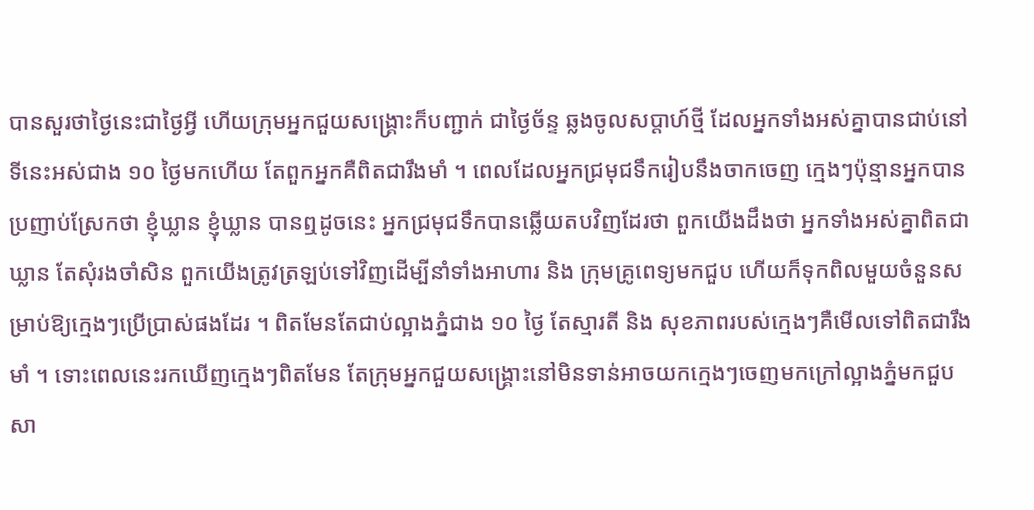បានសួរថាថ្ងៃនេះជាថ្ងៃអ្វី ហើយក្រុមអ្នកជួយសង្គ្រោះក៏បញ្ជាក់ ជាថ្ងៃច័ន្ទ ឆ្លងចូលសប្តាហ៍ថ្មី ដែលអ្នកទាំងអស់គ្នាបានជាប់នៅទីនេះអស់ជាង ១០ ថ្ងៃមកហើយ តែពួកអ្នកគឺពិតជារឹងមាំ ។ ពេលដែលអ្នកជ្រមុជទឹករៀបនឹងចាកចេញ ក្មេងៗប៉ុន្មានអ្នកបានប្រញាប់ស្រែកថា ខ្ញុំឃ្លាន ខ្ញុំឃ្លាន បានឮដូចនេះ អ្នកជ្រមុជទឹកបានឆ្លើយតបវិញដែរថា ពួកយើងដឹងថា អ្នកទាំងអស់គ្នាពិតជាឃ្លាន តែសុំរងចាំសិន ពួកយើងត្រូវត្រឡប់ទៅវិញដើម្បីនាំទាំងអាហារ និង ក្រុមគ្រូពេទ្យមកជួប ហើយក៏ទុកពិលមួយចំនួនសម្រាប់ឱ្យក្មេងៗប្រើប្រាស់ផងដែរ ។ ពិតមែនតែជាប់ល្អាងភ្នំជាង ១០ ថ្ងៃ តែស្មារតី និង សុខភាពរបស់ក្មេងៗគឺមើលទៅពិតជារឹងមាំ ។ ទោះពេលនេះរកឃើញក្មេងៗពិតមែន តែក្រុមអ្នកជួយសង្គ្រោះនៅមិនទាន់អាចយកក្មេងៗចេញមកក្រៅល្អាងភ្នំមកជួបសា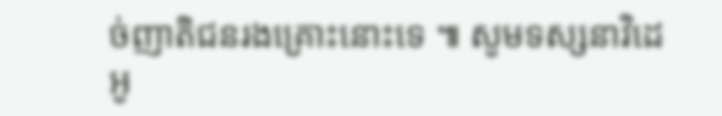ច់ញាតិជនរងគ្រោះនោះទេ ៕ សូមទស្សនាវិដេអូ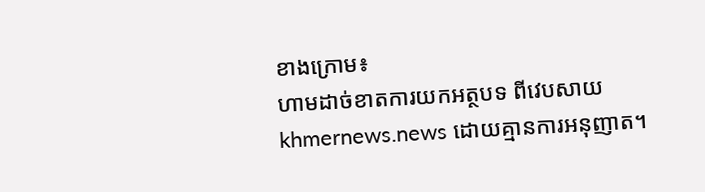ខាងក្រោម៖
ហាមដាច់ខាតការយកអត្ថបទ ពីវេបសាយ khmernews.news ដោយគ្មានការអនុញាត។